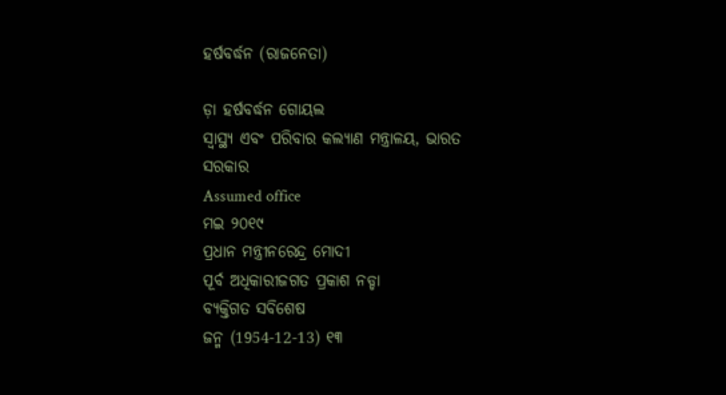ହର୍ଷବର୍ଦ୍ଧନ (ରାଜନେତା)

ଡ଼ା ହର୍ଷବର୍ଦ୍ଧନ ଗୋୟଲ
ସ୍ୱାସ୍ଥ୍ୟ ଏବଂ ପରିବାର କଲ୍ୟାଣ ମନ୍ତ୍ରାଳୟ, ଭାରତ ସରକାର
Assumed office
ମଇ ୨୦୧୯
ପ୍ରଧାନ ମନ୍ତ୍ରୀନରେନ୍ଦ୍ର ମୋଦୀ
ପୂର୍ବ ଅଧିକାରୀଜଗତ ପ୍ରକାଶ ନଡ୍ଡା
ବ୍ୟକ୍ତିଗତ ସବିଶେଷ
ଜନ୍ମ (1954-12-13) ୧୩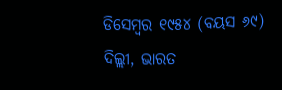ଡିସେମ୍ବର ୧୯୫୪ (ବୟସ ୬୯)
ଦିଲ୍ଲୀ, ଭାରତ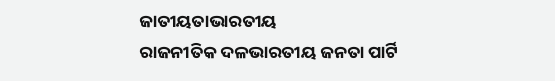ଜାତୀୟତାଭାରତୀୟ
ରାଜନୀତିକ ଦଳଭାରତୀୟ ଜନତା ପାର୍ଟି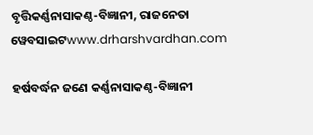ବୃତ୍ତିକର୍ଣ୍ଣନାସାକଣ୍ଠ-ବିଜ୍ଞାନୀ, ରାଜନେତା
ୱେବସାଇଟwww.drharshvardhan.com

ହର୍ଷବର୍ଦ୍ଧନ ଜଣେ କର୍ଣ୍ଣନାସାକଣ୍ଠ-ବିଜ୍ଞାନୀ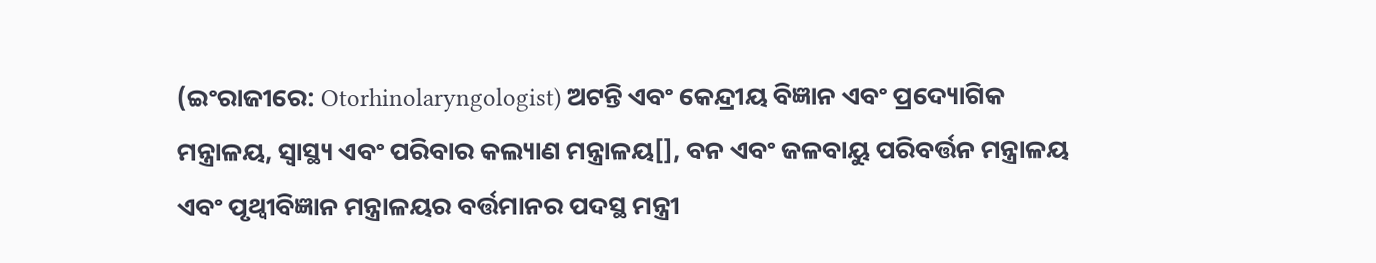(ଇଂରାଜୀରେ: Otorhinolaryngologist) ଅଟନ୍ତି ଏବଂ କେନ୍ଦ୍ରୀୟ ବିଜ୍ଞାନ ଏବଂ ପ୍ରଦ୍ୟୋଗିକ ମନ୍ତ୍ରାଳୟ, ସ୍ୱାସ୍ଥ୍ୟ ଏବଂ ପରିବାର କଲ୍ୟାଣ ମନ୍ତ୍ରାଳୟ[], ବନ ଏବଂ ଜଳବାୟୁ ପରିବର୍ତ୍ତନ ମନ୍ତ୍ରାଳୟ ଏବଂ ପୃଥ୍ୱୀବିଜ୍ଞାନ ମନ୍ତ୍ରାଳୟର ବର୍ତ୍ତମାନର ପଦସ୍ଥ ମନ୍ତ୍ରୀ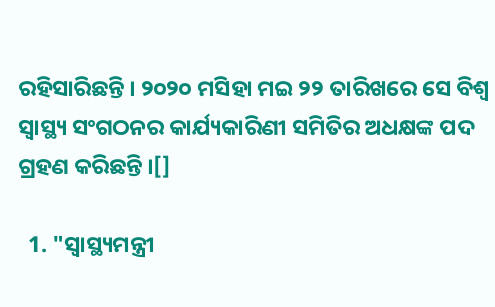ରହିସାରିଛନ୍ତି । ୨୦୨୦ ମସିହା ମଇ ୨୨ ତାରିଖରେ ସେ ବିଶ୍ୱ ସ୍ୱାସ୍ଥ୍ୟ ସଂଗଠନର କାର୍ଯ୍ୟକାରିଣୀ ସମିତିର ଅଧକ୍ଷଙ୍କ ପଦ ଗ୍ରହଣ କରିଛନ୍ତି ।[]

  1. "ସ୍ୱାସ୍ଥ୍ୟମନ୍ତ୍ରୀ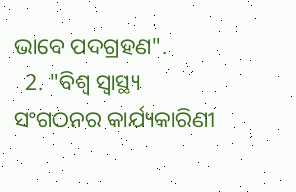ଭାବେ ପଦଗ୍ରହଣ".
  2. "ବିଶ୍ୱ ସ୍ୱାସ୍ଥ୍ୟ ସଂଗଠନର କାର୍ଯ୍ୟକାରିଣୀ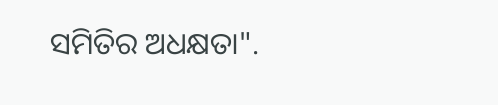ସମିତିର ଅଧକ୍ଷତା".